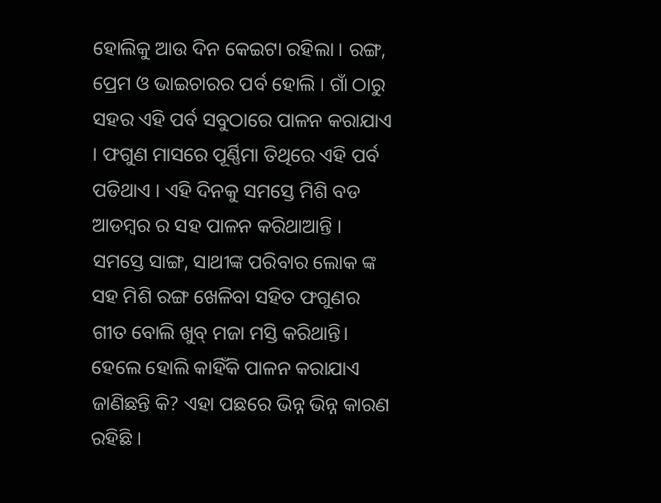ହୋଲିକୁ ଆଉ ଦିନ କେଇଟା ରହିଲା । ରଙ୍ଗ, ପ୍ରେମ ଓ ଭାଇଚାରର ପର୍ବ ହୋଲି । ଗାଁ ଠାରୁ ସହର ଏହି ପର୍ବ ସବୁଠାରେ ପାଳନ କରାଯାଏ । ଫଗୁଣ ମାସରେ ପୂର୍ଣ୍ଣିମା ତିଥିରେ ଏହି ପର୍ବ ପଡିଥାଏ । ଏହି ଦିନକୁ ସମସ୍ତେ ମିଶି ବଡ ଆଡମ୍ବର ର ସହ ପାଳନ କରିଥାଆନ୍ତି । ସମସ୍ତେ ସାଙ୍ଗ, ସାଥୀଙ୍କ ପରିବାର ଲୋକ ଙ୍କ ସହ ମିଶି ରଙ୍ଗ ଖେଳିବା ସହିତ ଫଗୁଣର ଗୀତ ବୋଲି ଖୁବ୍ ମଜା ମସ୍ତି କରିଥାନ୍ତି। ହେଲେ ହୋଲି କାହିଁକି ପାଳନ କରାଯାଏ ଜାଣିଛନ୍ତି କି? ଏହା ପଛରେ ଭିନ୍ନ ଭିନ୍ନ କାରଣ ରହିଛି ।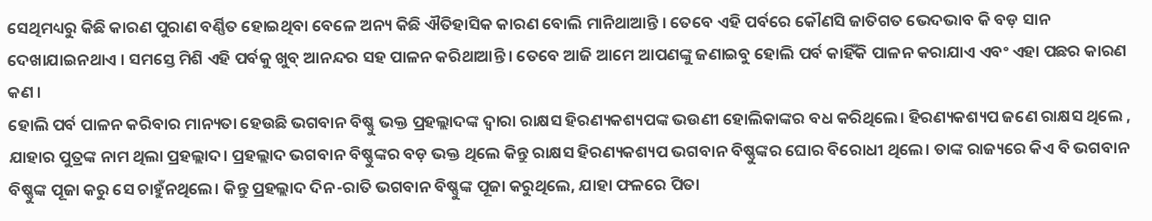ସେଥିମଧ୍ୟରୁ କିଛି କାରଣ ପୁରାଣ ବର୍ଣ୍ଣିତ ହୋଇଥିବା ବେଳେ ଅନ୍ୟ କିଛି ଐତିହାସିକ କାରଣ ବୋଲି ମାନିଥାଆନ୍ତି । ତେବେ ଏହି ପର୍ବରେ କୌଣସି ଜାତିଗତ ଭେଦଭାବ କି ବଡ଼ ସାନ ଦେଖାଯାଇନଥାଏ । ସମସ୍ତେ ମିଶି ଏହି ପର୍ବକୁ ଖୁବ୍ ଆନନ୍ଦର ସହ ପାଳନ କରିଥାଆନ୍ତି । ତେବେ ଆଜି ଆମେ ଆପଣଙ୍କୁ ଜଣାଇବୁ ହୋଲି ପର୍ବ କାହିଁକି ପାଳନ କରାଯାଏ ଏବଂ ଏହା ପଛର କାରଣ କଣ ।
ହୋଲି ପର୍ବ ପାଳନ କରିବାର ମାନ୍ୟତା ହେଉଛି ଭଗବାନ ବିଷ୍ଣୁ ଭକ୍ତ ପ୍ରହଲ୍ଲାଦଙ୍କ ଦ୍ବାରା ରାକ୍ଷସ ହିରଣ୍ୟକଶ୍ୟପଙ୍କ ଭଉଣୀ ହୋଲିକାଙ୍କର ବଧ କରିଥିଲେ। ହିରଣ୍ୟକଶ୍ୟପ ଜଣେ ରାକ୍ଷସ ଥିଲେ , ଯାହାର ପୁତ୍ରଙ୍କ ନାମ ଥିଲା ପ୍ରହଲ୍ଲାଦ। ପ୍ରହଲ୍ଲାଦ ଭଗବାନ ବିଷ୍ଣୁଙ୍କର ବଡ଼ ଭକ୍ତ ଥିଲେ କିନ୍ତୁ ରାକ୍ଷସ ହିରଣ୍ୟକଶ୍ୟପ ଭଗବାନ ବିଷ୍ଣୁଙ୍କର ଘୋର ବିରୋଧୀ ଥିଲେ। ତାଙ୍କ ରାଜ୍ୟରେ କିଏ ବି ଭଗବାନ ବିଷ୍ଣୁଙ୍କ ପୂଜା କରୁ ସେ ଚାହୁଁନଥିଲେ। କିନ୍ତୁ ପ୍ରହଲ୍ଲାଦ ଦିନ-ରାତି ଭଗବାନ ବିଷ୍ଣୁଙ୍କ ପୂଜା କରୁଥିଲେ, ଯାହା ଫଳରେ ପିତା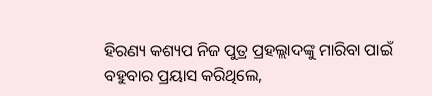ହିରଣ୍ୟ କଶ୍ୟପ ନିଜ ପୁତ୍ର ପ୍ରହଲ୍ଲାଦଙ୍କୁ ମାରିବା ପାଇଁ ବହୁବାର ପ୍ରୟାସ କରିଥିଲେ,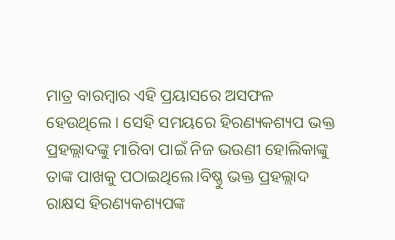ମାତ୍ର ବାରମ୍ବାର ଏହି ପ୍ରୟାସରେ ଅସଫଳ ହେଉଥିଲେ । ସେହି ସମୟରେ ହିରଣ୍ୟକଶ୍ୟପ ଭକ୍ତ ପ୍ରହଲ୍ଲାଦଙ୍କୁ ମାରିବା ପାଇଁ ନିଜ ଭଉଣୀ ହୋଲିକାଙ୍କୁ ତାଙ୍କ ପାଖକୁ ପଠାଇଥିଲେ।ବିଷ୍ଣୁ ଭକ୍ତ ପ୍ରହଲ୍ଲାଦ ରାକ୍ଷସ ହିରଣ୍ୟକଶ୍ୟପଙ୍କ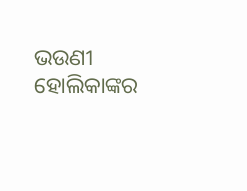ଭଉଣୀ ହୋଲିକାଙ୍କର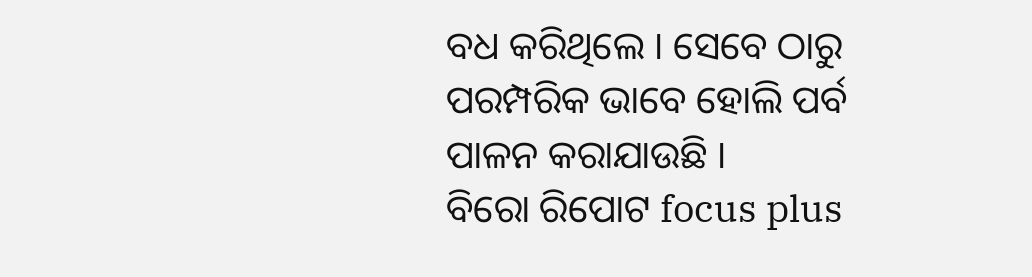ବଧ କରିଥିଲେ । ସେବେ ଠାରୁ ପରମ୍ପରିକ ଭାବେ ହୋଲି ପର୍ବ ପାଳନ କରାଯାଉଛି ।
ବିରୋ ରିପୋଟ focus plus